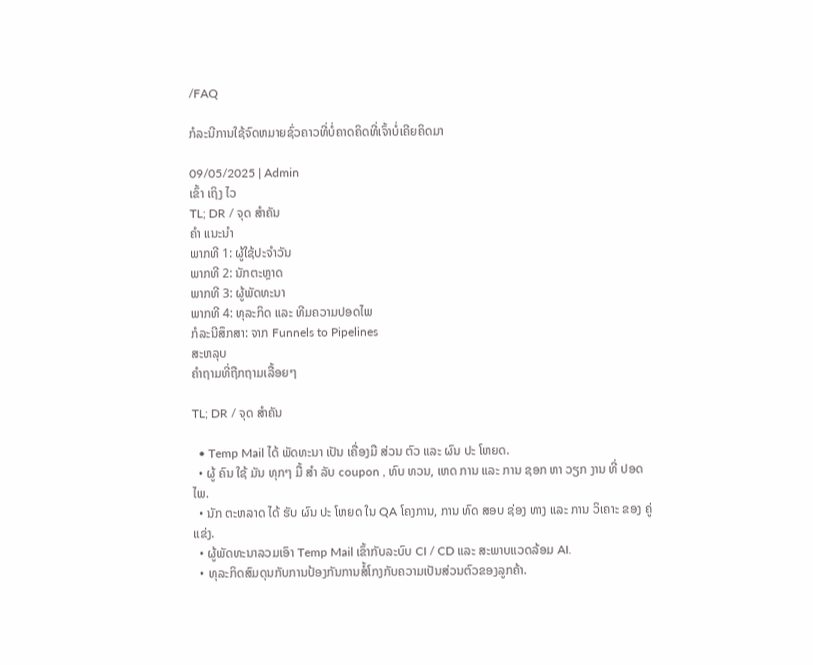/FAQ

ກໍລະນີການໃຊ້ຈົດຫມາຍຊົ່ວຄາວທີ່ບໍ່ຄາດຄິດທີ່ເຈົ້າບໍ່ເຄີຍຄິດມາ

09/05/2025 | Admin
ເຂົ້າ ເຖິງ ໄວ
TL; DR / ຈຸດ ສໍາຄັນ
ຄໍາ ແນະນໍາ
ພາກທີ 1: ຜູ້ໃຊ້ປະຈໍາວັນ
ພາກທີ 2: ນັກຕະຫຼາດ
ພາກທີ 3: ຜູ້ພັດທະນາ
ພາກທີ 4: ທຸລະກິດ ແລະ ທີມຄວາມປອດໄພ
ກໍລະນີສຶກສາ: ຈາກ Funnels to Pipelines
ສະຫລຸບ
ຄຳຖາມທີ່ຖືກຖາມເລື້ອຍໆ

TL; DR / ຈຸດ ສໍາຄັນ

  • Temp Mail ໄດ້ ພັດທະນາ ເປັນ ເຄື່ອງມື ສ່ວນ ຕົວ ແລະ ຜົນ ປະ ໂຫຍດ.
  • ຜູ້ ຄົນ ໃຊ້ ມັນ ທຸກໆ ມື້ ສໍາ ລັບ coupon , ທົບ ທວນ, ເຫດ ການ ແລະ ການ ຊອກ ຫາ ວຽກ ງານ ທີ່ ປອດ ໄພ.
  • ນັກ ຕະຫລາດ ໄດ້ ຮັບ ຜົນ ປະ ໂຫຍດ ໃນ QA ໂຄງການ, ການ ທົດ ສອບ ຊ່ອງ ທາງ ແລະ ການ ວິເຄາະ ຂອງ ຄູ່ ແຂ່ງ.
  • ຜູ້ພັດທະນາລວມເອົາ Temp Mail ເຂົ້າກັບລະບົບ CI / CD ແລະ ສະພາບແວດລ້ອມ AI.
  • ທຸລະກິດສົມດຸນກັບການປ້ອງກັນການສໍ້ໂກງກັບຄວາມເປັນສ່ວນຕົວຂອງລູກຄ້າ.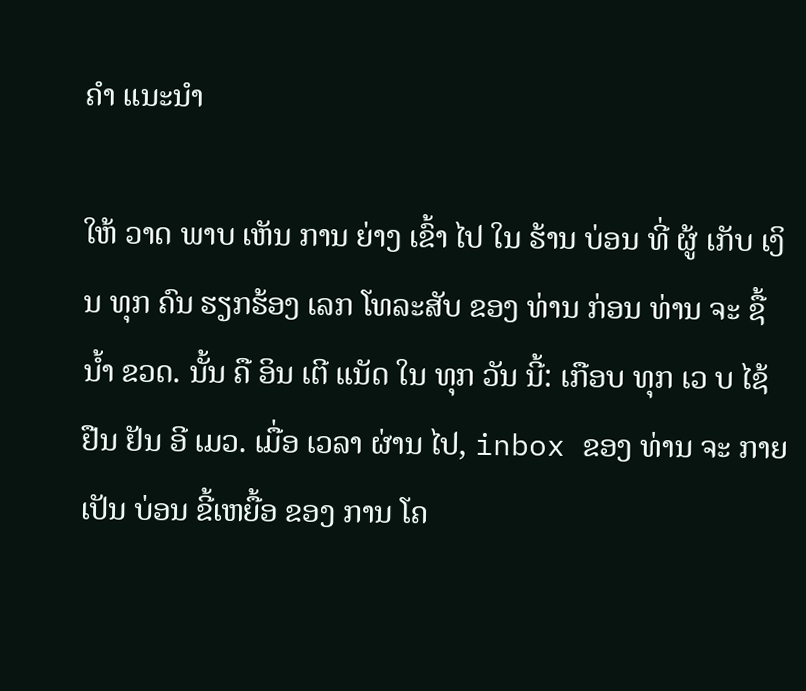ຄໍາ ແນະນໍາ

ໃຫ້ ວາດ ພາບ ເຫັນ ການ ຍ່າງ ເຂົ້າ ໄປ ໃນ ຮ້ານ ບ່ອນ ທີ່ ຜູ້ ເກັບ ເງິນ ທຸກ ຄົນ ຮຽກຮ້ອງ ເລກ ໂທລະສັບ ຂອງ ທ່ານ ກ່ອນ ທ່ານ ຈະ ຊື້ ນ້ຳ ຂວດ. ນັ້ນ ຄື ອິນ ເຕີ ແນັດ ໃນ ທຸກ ວັນ ນີ້: ເກືອບ ທຸກ ເວ ບ ໄຊ້ ຢືນ ຢັນ ອີ ເມວ. ເມື່ອ ເວລາ ຜ່ານ ໄປ, inbox ຂອງ ທ່ານ ຈະ ກາຍ ເປັນ ບ່ອນ ຂີ້ເຫຍື້ອ ຂອງ ການ ໂຄ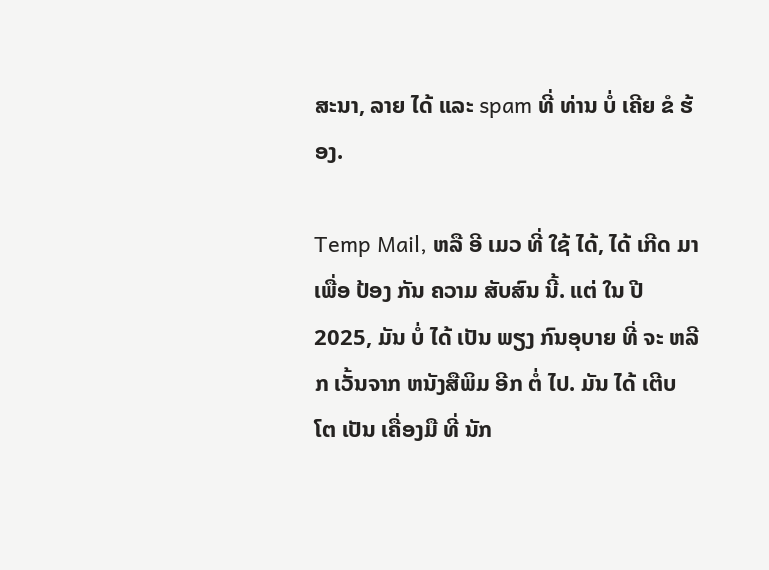ສະນາ, ລາຍ ໄດ້ ແລະ spam ທີ່ ທ່ານ ບໍ່ ເຄີຍ ຂໍ ຮ້ອງ.

Temp Mail, ຫລື ອີ ເມວ ທີ່ ໃຊ້ ໄດ້, ໄດ້ ເກີດ ມາ ເພື່ອ ປ້ອງ ກັນ ຄວາມ ສັບສົນ ນີ້. ແຕ່ ໃນ ປີ 2025, ມັນ ບໍ່ ໄດ້ ເປັນ ພຽງ ກົນອຸບາຍ ທີ່ ຈະ ຫລີກ ເວັ້ນຈາກ ຫນັງສືພິມ ອີກ ຕໍ່ ໄປ. ມັນ ໄດ້ ເຕີບ ໂຕ ເປັນ ເຄື່ອງມື ທີ່ ນັກ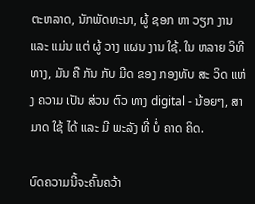ຕະຫລາດ, ນັກພັດທະນາ, ຜູ້ ຊອກ ຫາ ວຽກ ງານ ແລະ ແມ່ນ ແຕ່ ຜູ້ ວາງ ແຜນ ງານ ໃຊ້. ໃນ ຫລາຍ ວິທີ ທາງ, ມັນ ຄື ກັນ ກັບ ມີດ ຂອງ ກອງທັບ ສະ ວິດ ແຫ່ງ ຄວາມ ເປັນ ສ່ວນ ຕົວ ທາງ digital - ນ້ອຍໆ, ສາມາດ ໃຊ້ ໄດ້ ແລະ ມີ ພະລັງ ທີ່ ບໍ່ ຄາດ ຄິດ.

ບົດຄວາມນີ້ຈະຄົ້ນຄວ້າ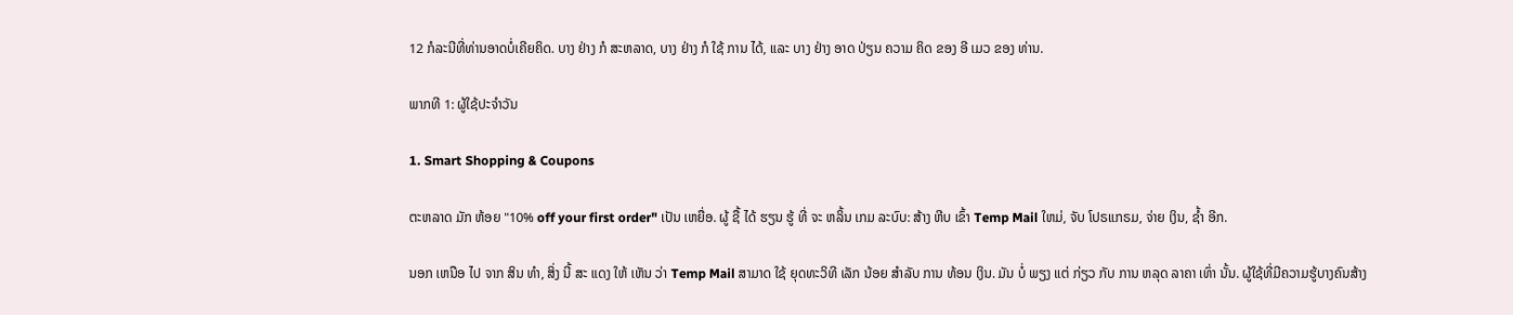12 ກໍລະນີທີ່ທ່ານອາດບໍ່ເຄີຍຄິດ. ບາງ ຢ່າງ ກໍ ສະຫລາດ, ບາງ ຢ່າງ ກໍ ໃຊ້ ການ ໄດ້, ແລະ ບາງ ຢ່າງ ອາດ ປ່ຽນ ຄວາມ ຄິດ ຂອງ ອີ ເມວ ຂອງ ທ່ານ.

ພາກທີ 1: ຜູ້ໃຊ້ປະຈໍາວັນ

1. Smart Shopping & Coupons

ຕະຫລາດ ມັກ ຫ້ອຍ "10% off your first order" ເປັນ ເຫຍື່ອ. ຜູ້ ຊື້ ໄດ້ ຮຽນ ຮູ້ ທີ່ ຈະ ຫລິ້ນ ເກມ ລະບົບ: ສ້າງ ຫີບ ເຂົ້າ Temp Mail ໃຫມ່, ຈັບ ໂປຣແກຣມ, ຈ່າຍ ເງິນ, ຊ້ຳ ອີກ.

ນອກ ເຫນືອ ໄປ ຈາກ ສິນ ທໍາ, ສິ່ງ ນີ້ ສະ ແດງ ໃຫ້ ເຫັນ ວ່າ Temp Mail ສາມາດ ໃຊ້ ຍຸດທະວິທີ ເລັກ ນ້ອຍ ສໍາລັບ ການ ທ້ອນ ເງິນ. ມັນ ບໍ່ ພຽງ ແຕ່ ກ່ຽວ ກັບ ການ ຫລຸດ ລາຄາ ເທົ່າ ນັ້ນ. ຜູ້ໃຊ້ທີ່ມີຄວາມຮູ້ບາງຄົນສ້າງ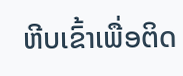ຫີບເຂົ້າເພື່ອຕິດ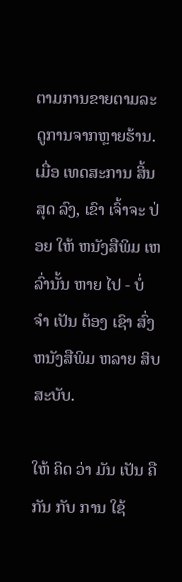ຕາມການຂາຍຕາມລະດູການຈາກຫຼາຍຮ້ານ. ເມື່ອ ເທດສະການ ສິ້ນ ສຸດ ລົງ, ເຂົາ ເຈົ້າຈະ ປ່ອຍ ໃຫ້ ຫນັງສືພິມ ເຫລົ່ານັ້ນ ຫາຍ ໄປ - ບໍ່ ຈໍາ ເປັນ ຕ້ອງ ເຊົາ ສົ່ງ ຫນັງສືພິມ ຫລາຍ ສິບ ສະບັບ.

ໃຫ້ ຄິດ ວ່າ ມັນ ເປັນ ຄື ກັນ ກັບ ການ ໃຊ້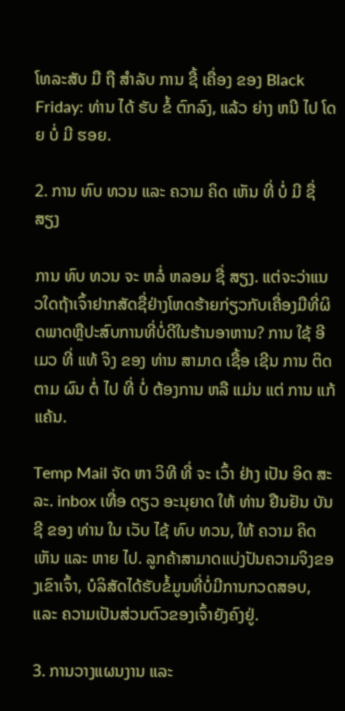ໂທລະສັບ ມື ຖື ສໍາລັບ ການ ຊື້ ເຄື່ອງ ຂອງ Black Friday: ທ່ານ ໄດ້ ຮັບ ຂໍ້ ຕົກລົງ, ແລ້ວ ຍ່າງ ຫນີ ໄປ ໂດຍ ບໍ່ ມີ ຮອຍ.

2. ການ ທົບ ທວນ ແລະ ຄວາມ ຄິດ ເຫັນ ທີ່ ບໍ່ ມີ ຊື່ ສຽງ

ການ ທົບ ທວນ ຈະ ຫລໍ່ ຫລອມ ຊື່ ສຽງ. ແຕ່ຈະວ່າແນວໃດຖ້າເຈົ້າຢາກສັດຊື່ຢ່າງໂຫດຮ້າຍກ່ຽວກັບເຄື່ອງມືທີ່ຜິດພາດຫຼືປະສົບການທີ່ບໍ່ດີໃນຮ້ານອາຫານ? ການ ໃຊ້ ອີ ເມວ ທີ່ ແທ້ ຈິງ ຂອງ ທ່ານ ສາມາດ ເຊື້ອ ເຊີນ ການ ຕິດຕາມ ຜົນ ຕໍ່ ໄປ ທີ່ ບໍ່ ຕ້ອງການ ຫລື ແມ່ນ ແຕ່ ການ ແກ້ ແຄ້ນ.

Temp Mail ຈັດ ຫາ ວິທີ ທີ່ ຈະ ເວົ້າ ຢ່າງ ເປັນ ອິດ ສະລະ. inbox ເທື່ອ ດຽວ ອະນຸຍາດ ໃຫ້ ທ່ານ ຢືນຢັນ ບັນຊີ ຂອງ ທ່ານ ໃນ ເວັບ ໄຊ້ ທົບ ທວນ, ໃຫ້ ຄວາມ ຄິດ ເຫັນ ແລະ ຫາຍ ໄປ. ລູກຄ້າສາມາດແບ່ງປັນຄວາມຈິງຂອງເຂົາເຈົ້າ, ບໍລິສັດໄດ້ຮັບຂໍ້ມູນທີ່ບໍ່ມີການກວດສອບ, ແລະ ຄວາມເປັນສ່ວນຕົວຂອງເຈົ້າຍັງຄົງຢູ່.

3. ການວາງແຜນງານ ແລະ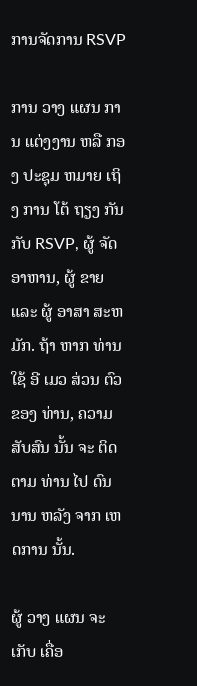ການຈັດການ RSVP

ການ ວາງ ແຜນ ການ ແຕ່ງງານ ຫລື ກອງ ປະຊຸມ ຫມາຍ ເຖິງ ການ ໂຕ້ ຖຽງ ກັນ ກັບ RSVP, ຜູ້ ຈັດ ອາຫານ, ຜູ້ ຂາຍ ແລະ ຜູ້ ອາສາ ສະຫມັກ. ຖ້າ ຫາກ ທ່ານ ໃຊ້ ອີ ເມວ ສ່ວນ ຕົວ ຂອງ ທ່ານ, ຄວາມ ສັບສົນ ນັ້ນ ຈະ ຕິດຕາມ ທ່ານ ໄປ ດົນ ນານ ຫລັງ ຈາກ ເຫດການ ນັ້ນ.

ຜູ້ ວາງ ແຜນ ຈະ ເກັບ ເຄື່ອ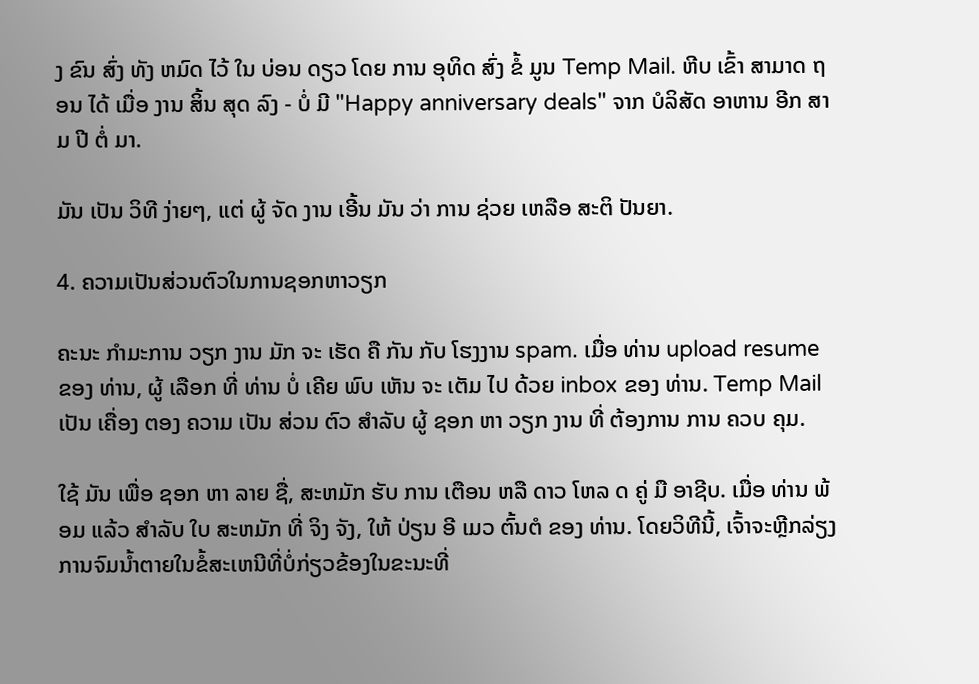ງ ຂົນ ສົ່ງ ທັງ ຫມົດ ໄວ້ ໃນ ບ່ອນ ດຽວ ໂດຍ ການ ອຸທິດ ສົ່ງ ຂໍ້ ມູນ Temp Mail. ຫີບ ເຂົ້າ ສາມາດ ຖອນ ໄດ້ ເມື່ອ ງານ ສິ້ນ ສຸດ ລົງ - ບໍ່ ມີ "Happy anniversary deals" ຈາກ ບໍລິສັດ ອາຫານ ອີກ ສາມ ປີ ຕໍ່ ມາ.

ມັນ ເປັນ ວິທີ ງ່າຍໆ, ແຕ່ ຜູ້ ຈັດ ງານ ເອີ້ນ ມັນ ວ່າ ການ ຊ່ວຍ ເຫລືອ ສະຕິ ປັນຍາ.

4. ຄວາມເປັນສ່ວນຕົວໃນການຊອກຫາວຽກ

ຄະນະ ກໍາມະການ ວຽກ ງານ ມັກ ຈະ ເຮັດ ຄື ກັນ ກັບ ໂຮງງານ spam. ເມື່ອ ທ່ານ upload resume ຂອງ ທ່ານ, ຜູ້ ເລືອກ ທີ່ ທ່ານ ບໍ່ ເຄີຍ ພົບ ເຫັນ ຈະ ເຕັມ ໄປ ດ້ວຍ inbox ຂອງ ທ່ານ. Temp Mail ເປັນ ເຄື່ອງ ຕອງ ຄວາມ ເປັນ ສ່ວນ ຕົວ ສໍາລັບ ຜູ້ ຊອກ ຫາ ວຽກ ງານ ທີ່ ຕ້ອງການ ການ ຄວບ ຄຸມ.

ໃຊ້ ມັນ ເພື່ອ ຊອກ ຫາ ລາຍ ຊື່, ສະຫມັກ ຮັບ ການ ເຕືອນ ຫລື ດາວ ໂຫລ ດ ຄູ່ ມື ອາຊີບ. ເມື່ອ ທ່ານ ພ້ອມ ແລ້ວ ສໍາລັບ ໃບ ສະຫມັກ ທີ່ ຈິງ ຈັງ, ໃຫ້ ປ່ຽນ ອີ ເມວ ຕົ້ນຕໍ ຂອງ ທ່ານ. ໂດຍວິທີນີ້, ເຈົ້າຈະຫຼີກລ່ຽງການຈົມນໍ້າຕາຍໃນຂໍ້ສະເຫນີທີ່ບໍ່ກ່ຽວຂ້ອງໃນຂະນະທີ່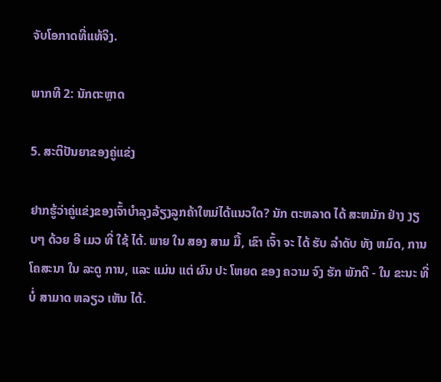ຈັບໂອກາດທີ່ແທ້ຈິງ.

ພາກທີ 2: ນັກຕະຫຼາດ

5. ສະຕິປັນຍາຂອງຄູ່ແຂ່ງ

ຢາກຮູ້ວ່າຄູ່ແຂ່ງຂອງເຈົ້າບໍາລຸງລ້ຽງລູກຄ້າໃຫມ່ໄດ້ແນວໃດ? ນັກ ຕະຫລາດ ໄດ້ ສະຫມັກ ຢ່າງ ງຽບໆ ດ້ວຍ ອີ ເມວ ທີ່ ໃຊ້ ໄດ້. ພາຍ ໃນ ສອງ ສາມ ມື້, ເຂົາ ເຈົ້າ ຈະ ໄດ້ ຮັບ ລໍາດັບ ທັງ ຫມົດ, ການ ໂຄສະນາ ໃນ ລະດູ ການ, ແລະ ແມ່ນ ແຕ່ ຜົນ ປະ ໂຫຍດ ຂອງ ຄວາມ ຈົງ ຮັກ ພັກດີ - ໃນ ຂະນະ ທີ່ ບໍ່ ສາມາດ ຫລຽວ ເຫັນ ໄດ້.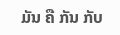ມັນ ຄື ກັນ ກັບ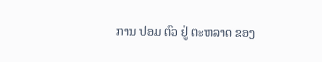ການ ປອມ ຕົວ ຢູ່ ຕະຫລາດ ຂອງ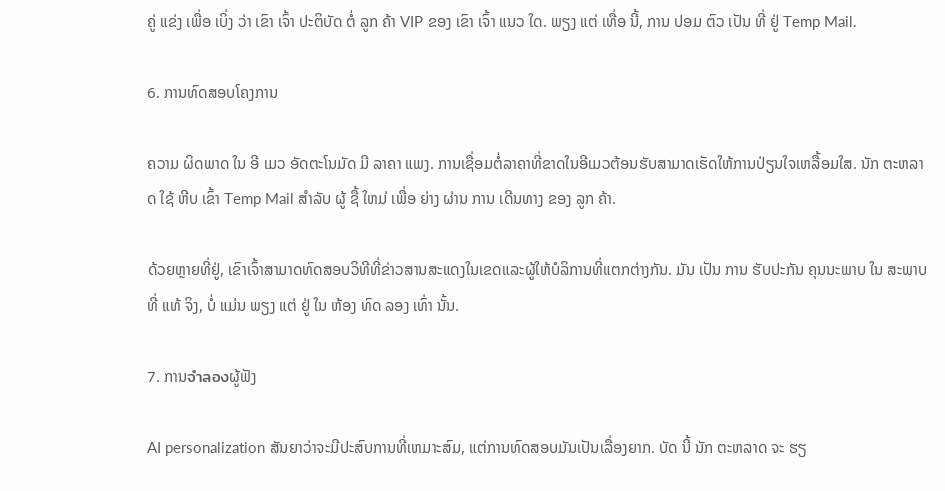ຄູ່ ແຂ່ງ ເພື່ອ ເບິ່ງ ວ່າ ເຂົາ ເຈົ້າ ປະຕິບັດ ຕໍ່ ລູກ ຄ້າ VIP ຂອງ ເຂົາ ເຈົ້າ ແນວ ໃດ. ພຽງ ແຕ່ ເທື່ອ ນີ້, ການ ປອມ ຕົວ ເປັນ ທີ່ ຢູ່ Temp Mail.

6. ການທົດສອບໂຄງການ

ຄວາມ ຜິດພາດ ໃນ ອີ ເມວ ອັດຕະໂນມັດ ມີ ລາຄາ ແພງ. ການເຊື່ອມຕໍ່ລາຄາທີ່ຂາດໃນອີເມວຕ້ອນຮັບສາມາດເຮັດໃຫ້ການປ່ຽນໃຈເຫລື້ອມໃສ. ນັກ ຕະຫລາດ ໃຊ້ ຫີບ ເຂົ້າ Temp Mail ສໍາລັບ ຜູ້ ຊື້ ໃຫມ່ ເພື່ອ ຍ່າງ ຜ່ານ ການ ເດີນທາງ ຂອງ ລູກ ຄ້າ.

ດ້ວຍຫຼາຍທີ່ຢູ່, ເຂົາເຈົ້າສາມາດທົດສອບວິທີທີ່ຂ່າວສານສະແດງໃນເຂດແລະຜູ້ໃຫ້ບໍລິການທີ່ແຕກຕ່າງກັນ. ມັນ ເປັນ ການ ຮັບປະກັນ ຄຸນນະພາບ ໃນ ສະພາບ ທີ່ ແທ້ ຈິງ, ບໍ່ ແມ່ນ ພຽງ ແຕ່ ຢູ່ ໃນ ຫ້ອງ ທົດ ລອງ ເທົ່າ ນັ້ນ.

7. ການจําลองຜູ້ຟັງ

AI personalization ສັນຍາວ່າຈະມີປະສົບການທີ່ເຫມາະສົມ, ແຕ່ການທົດສອບມັນເປັນເລື່ອງຍາກ. ບັດ ນີ້ ນັກ ຕະຫລາດ ຈະ ຮຽ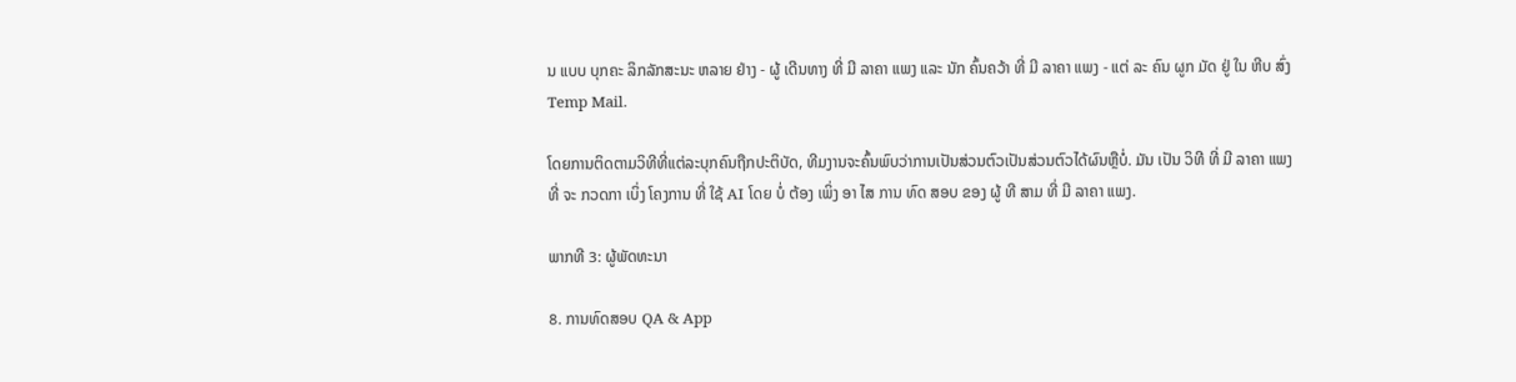ນ ແບບ ບຸກຄະ ລິກລັກສະນະ ຫລາຍ ຢ່າງ - ຜູ້ ເດີນທາງ ທີ່ ມີ ລາຄາ ແພງ ແລະ ນັກ ຄົ້ນຄວ້າ ທີ່ ມີ ລາຄາ ແພງ - ແຕ່ ລະ ຄົນ ຜູກ ມັດ ຢູ່ ໃນ ຫີບ ສົ່ງ Temp Mail.

ໂດຍການຕິດຕາມວິທີທີ່ແຕ່ລະບຸກຄົນຖືກປະຕິບັດ, ທີມງານຈະຄົ້ນພົບວ່າການເປັນສ່ວນຕົວເປັນສ່ວນຕົວໄດ້ຜົນຫຼືບໍ່. ມັນ ເປັນ ວິທີ ທີ່ ມີ ລາຄາ ແພງ ທີ່ ຈະ ກວດກາ ເບິ່ງ ໂຄງການ ທີ່ ໃຊ້ AI ໂດຍ ບໍ່ ຕ້ອງ ເພິ່ງ ອາ ໄສ ການ ທົດ ສອບ ຂອງ ຜູ້ ທີ ສາມ ທີ່ ມີ ລາຄາ ແພງ.

ພາກທີ 3: ຜູ້ພັດທະນາ

8. ການທົດສອບ QA & App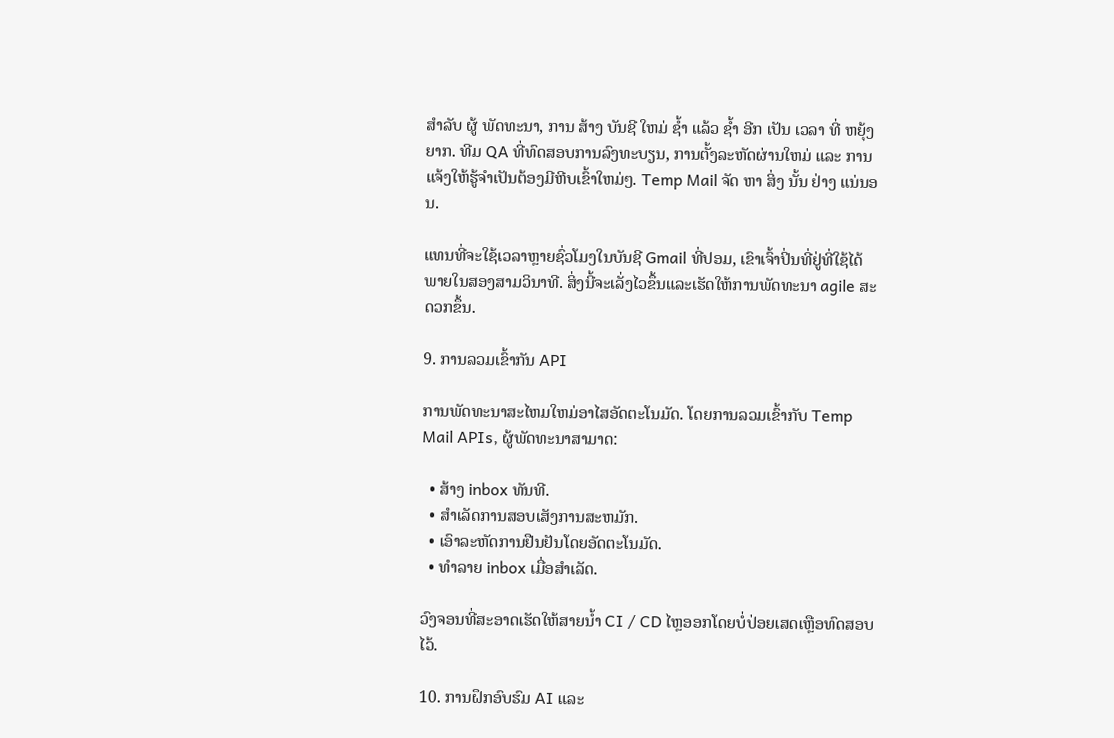ສໍາລັບ ຜູ້ ພັດທະນາ, ການ ສ້າງ ບັນຊີ ໃຫມ່ ຊ້ຳ ແລ້ວ ຊ້ຳ ອີກ ເປັນ ເວລາ ທີ່ ຫຍຸ້ງຍາກ. ທີມ QA ທີ່ທົດສອບການລົງທະບຽນ, ການຕັ້ງລະຫັດຜ່ານໃຫມ່ ແລະ ການແຈ້ງໃຫ້ຮູ້ຈໍາເປັນຕ້ອງມີຫີບເຂົ້າໃຫມ່ໆ. Temp Mail ຈັດ ຫາ ສິ່ງ ນັ້ນ ຢ່າງ ແນ່ນອນ.

ແທນທີ່ຈະໃຊ້ເວລາຫຼາຍຊົ່ວໂມງໃນບັນຊີ Gmail ທີ່ປອມ, ເຂົາເຈົ້າປິ່ນທີ່ຢູ່ທີ່ໃຊ້ໄດ້ພາຍໃນສອງສາມວິນາທີ. ສິ່ງນີ້ຈະເລັ່ງໄວຂຶ້ນແລະເຮັດໃຫ້ການພັດທະນາ agile ສະດວກຂຶ້ນ.

9. ການລວມເຂົ້າກັນ API

ການພັດທະນາສະໄຫມໃຫມ່ອາໄສອັດຕະໂນມັດ. ໂດຍການລວມເຂົ້າກັບ Temp Mail APIs, ຜູ້ພັດທະນາສາມາດ:

  • ສ້າງ inbox ທັນທີ.
  • ສໍາເລັດການສອບເສັງການສະຫມັກ.
  • ເອົາລະຫັດການຢືນຢັນໂດຍອັດຕະໂນມັດ.
  • ທໍາລາຍ inbox ເມື່ອສໍາເລັດ.

ວົງຈອນທີ່ສະອາດເຮັດໃຫ້ສາຍນ້ຳ CI / CD ໄຫຼອອກໂດຍບໍ່ປ່ອຍເສດເຫຼືອທົດສອບໄວ້.

10. ການຝຶກອົບຮົມ AI ແລະ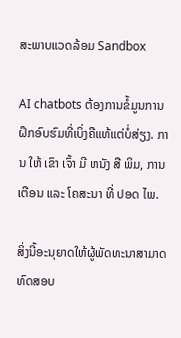ສະພາບແວດລ້ອມ Sandbox

AI chatbots ຕ້ອງການຂໍ້ມູນການຝຶກອົບຮົມທີ່ເບິ່ງຄືແທ້ແຕ່ບໍ່ສ່ຽງ. ການ ໃຫ້ ເຂົາ ເຈົ້າ ມີ ຫນັງ ສື ພິມ, ການ ເຕືອນ ແລະ ໂຄສະນາ ທີ່ ປອດ ໄພ.

ສິ່ງນີ້ອະນຸຍາດໃຫ້ຜູ້ພັດທະນາສາມາດທົດສອບ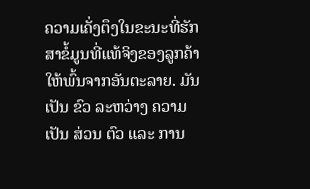ຄວາມເຄັ່ງຕຶງໃນຂະນະທີ່ຮັກສາຂໍ້ມູນທີ່ແທ້ຈິງຂອງລູກຄ້າໃຫ້ພົ້ນຈາກອັນຕະລາຍ. ມັນ ເປັນ ຂົວ ລະຫວ່າງ ຄວາມ ເປັນ ສ່ວນ ຕົວ ແລະ ການ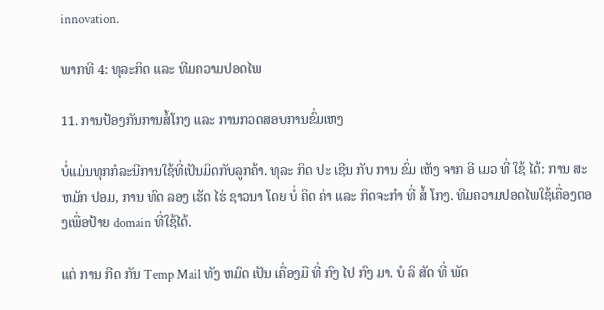innovation.

ພາກທີ 4: ທຸລະກິດ ແລະ ທີມຄວາມປອດໄພ

11. ການປ້ອງກັນການສໍ້ໂກງ ແລະ ການກວດສອບການຂົ່ມເຫງ

ບໍ່ແມ່ນທຸກກໍລະນີການໃຊ້ທີ່ເປັນມິດກັບລູກຄ້າ. ທຸລະ ກິດ ປະ ເຊີນ ກັບ ການ ຂົ່ມ ເຫັງ ຈາກ ອີ ເມວ ທີ່ ໃຊ້ ໄດ້: ການ ສະຫມັກ ປອມ, ການ ທົດ ລອງ ເຮັດ ໄຮ່ ຊາວນາ ໂດຍ ບໍ່ ຄິດ ຄ່າ ແລະ ກິດຈະກໍາ ທີ່ ສໍ້ ໂກງ. ທີມຄວາມປອດໄພໃຊ້ເຄື່ອງຕອງເພື່ອປ້າຍ domain ທີ່ໃຊ້ໄດ້.

ແຕ່ ການ ກີດ ກັນ Temp Mail ທັງ ຫມົດ ເປັນ ເຄື່ອງມື ທີ່ ກົງ ໄປ ກົງ ມາ. ບໍ ລິ ສັດ ທີ່ ພັດ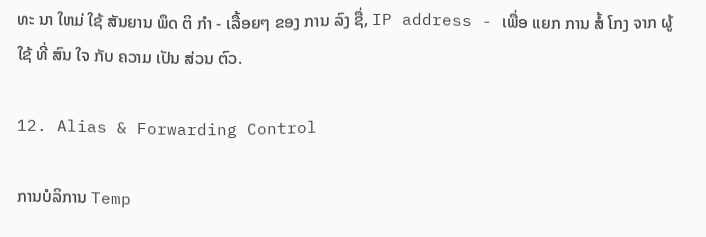ທະ ນາ ໃຫມ່ ໃຊ້ ສັນຍານ ພຶດ ຕິ ກໍາ - ເລື້ອຍໆ ຂອງ ການ ລົງ ຊື່, IP address - ເພື່ອ ແຍກ ການ ສໍ້ ໂກງ ຈາກ ຜູ້ ໃຊ້ ທີ່ ສົນ ໃຈ ກັບ ຄວາມ ເປັນ ສ່ວນ ຕົວ.

12. Alias & Forwarding Control

ການບໍລິການ Temp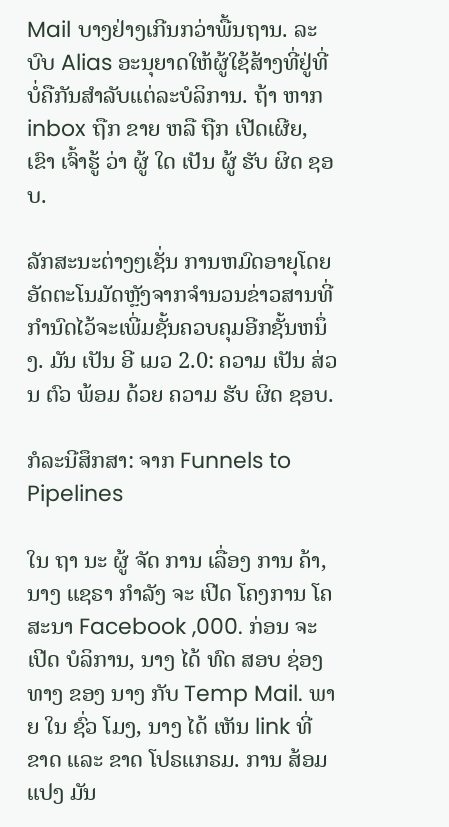Mail ບາງຢ່າງເກີນກວ່າພື້ນຖານ. ລະບົບ Alias ອະນຸຍາດໃຫ້ຜູ້ໃຊ້ສ້າງທີ່ຢູ່ທີ່ບໍ່ຄືກັນສໍາລັບແຕ່ລະບໍລິການ. ຖ້າ ຫາກ inbox ຖືກ ຂາຍ ຫລື ຖືກ ເປີດເຜີຍ, ເຂົາ ເຈົ້າຮູ້ ວ່າ ຜູ້ ໃດ ເປັນ ຜູ້ ຮັບ ຜິດ ຊອບ.

ລັກສະນະຕ່າງໆເຊັ່ນ ການຫມົດອາຍຸໂດຍອັດຕະໂນມັດຫຼັງຈາກຈໍານວນຂ່າວສານທີ່ກໍານົດໄວ້ຈະເພີ່ມຊັ້ນຄວບຄຸມອີກຊັ້ນຫນຶ່ງ. ມັນ ເປັນ ອີ ເມວ 2.0: ຄວາມ ເປັນ ສ່ວນ ຕົວ ພ້ອມ ດ້ວຍ ຄວາມ ຮັບ ຜິດ ຊອບ.

ກໍລະນີສຶກສາ: ຈາກ Funnels to Pipelines

ໃນ ຖາ ນະ ຜູ້ ຈັດ ການ ເລື່ອງ ການ ຄ້າ, ນາງ ແຊຣາ ກໍາລັງ ຈະ ເປີດ ໂຄງການ ໂຄສະນາ Facebook ,000. ກ່ອນ ຈະ ເປີດ ບໍລິການ, ນາງ ໄດ້ ທົດ ສອບ ຊ່ອງ ທາງ ຂອງ ນາງ ກັບ Temp Mail. ພາຍ ໃນ ຊົ່ວ ໂມງ, ນາງ ໄດ້ ເຫັນ link ທີ່ ຂາດ ແລະ ຂາດ ໂປຣແກຣມ. ການ ສ້ອມ ແປງ ມັນ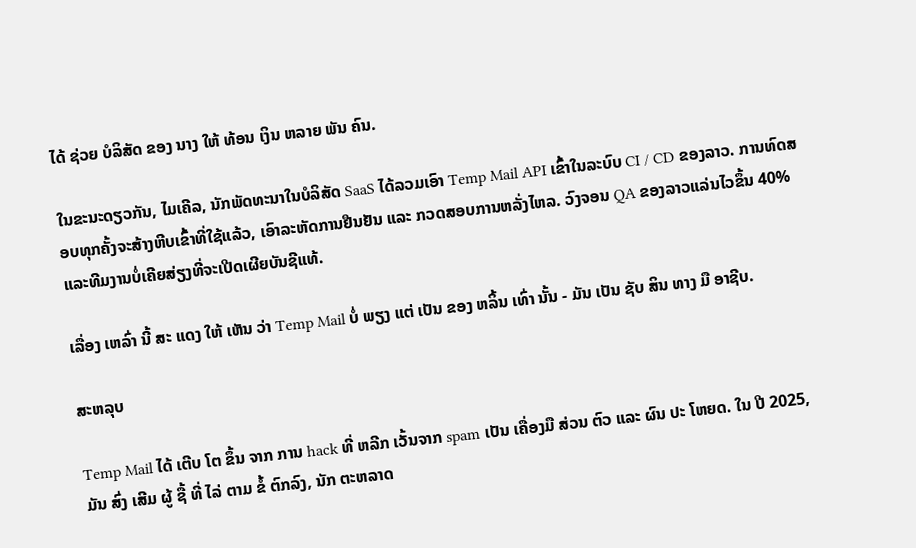ໄດ້ ຊ່ວຍ ບໍລິສັດ ຂອງ ນາງ ໃຫ້ ທ້ອນ ເງິນ ຫລາຍ ພັນ ຄົນ.

ໃນຂະນະດຽວກັນ, ໄມເຄີລ, ນັກພັດທະນາໃນບໍລິສັດ SaaS ໄດ້ລວມເອົາ Temp Mail API ເຂົ້າໃນລະບົບ CI / CD ຂອງລາວ. ການທົດສອບທຸກຄັ້ງຈະສ້າງຫີບເຂົ້າທີ່ໃຊ້ແລ້ວ, ເອົາລະຫັດການຢືນຢັນ ແລະ ກວດສອບການຫລັ່ງໄຫລ. ວົງຈອນ QA ຂອງລາວແລ່ນໄວຂຶ້ນ 40% ແລະທີມງານບໍ່ເຄີຍສ່ຽງທີ່ຈະເປີດເຜີຍບັນຊີແທ້.

ເລື່ອງ ເຫລົ່າ ນີ້ ສະ ແດງ ໃຫ້ ເຫັນ ວ່າ Temp Mail ບໍ່ ພຽງ ແຕ່ ເປັນ ຂອງ ຫລິ້ນ ເທົ່າ ນັ້ນ - ມັນ ເປັນ ຊັບ ສິນ ທາງ ມື ອາຊີບ.

ສະຫລຸບ

Temp Mail ໄດ້ ເຕີບ ໂຕ ຂຶ້ນ ຈາກ ການ hack ທີ່ ຫລີກ ເວັ້ນຈາກ spam ເປັນ ເຄື່ອງມື ສ່ວນ ຕົວ ແລະ ຜົນ ປະ ໂຫຍດ. ໃນ ປີ 2025, ມັນ ສົ່ງ ເສີມ ຜູ້ ຊື້ ທີ່ ໄລ່ ຕາມ ຂໍ້ ຕົກລົງ, ນັກ ຕະຫລາດ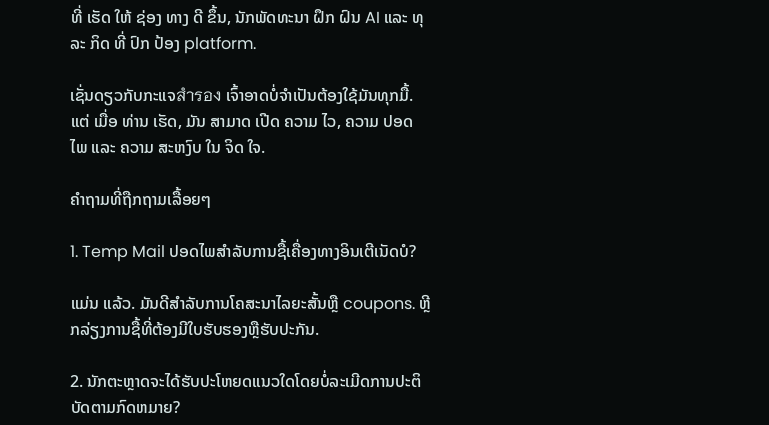ທີ່ ເຮັດ ໃຫ້ ຊ່ອງ ທາງ ດີ ຂຶ້ນ, ນັກພັດທະນາ ຝຶກ ຝົນ AI ແລະ ທຸລະ ກິດ ທີ່ ປົກ ປ້ອງ platform.

ເຊັ່ນດຽວກັບກະແຈสํารอง ເຈົ້າອາດບໍ່ຈໍາເປັນຕ້ອງໃຊ້ມັນທຸກມື້. ແຕ່ ເມື່ອ ທ່ານ ເຮັດ, ມັນ ສາມາດ ເປີດ ຄວາມ ໄວ, ຄວາມ ປອດ ໄພ ແລະ ຄວາມ ສະຫງົບ ໃນ ຈິດ ໃຈ.

ຄຳຖາມທີ່ຖືກຖາມເລື້ອຍໆ

1. Temp Mail ປອດໄພສໍາລັບການຊື້ເຄື່ອງທາງອິນເຕີເນັດບໍ?

ແມ່ນ ແລ້ວ. ມັນດີສໍາລັບການໂຄສະນາໄລຍະສັ້ນຫຼື coupons. ຫຼີກລ່ຽງການຊື້ທີ່ຕ້ອງມີໃບຮັບຮອງຫຼືຮັບປະກັນ.

2. ນັກຕະຫຼາດຈະໄດ້ຮັບປະໂຫຍດແນວໃດໂດຍບໍ່ລະເມີດການປະຕິບັດຕາມກົດຫມາຍ?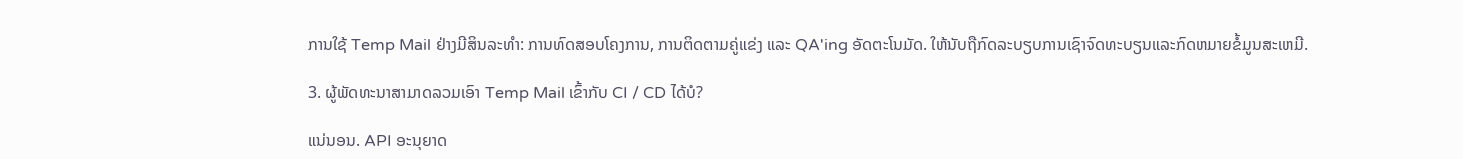ການໃຊ້ Temp Mail ຢ່າງມີສິນລະທໍາ: ການທົດສອບໂຄງການ, ການຕິດຕາມຄູ່ແຂ່ງ ແລະ QA'ing ອັດຕະໂນມັດ. ໃຫ້ນັບຖືກົດລະບຽບການເຊົາຈົດທະບຽນແລະກົດຫມາຍຂໍ້ມູນສະເຫມີ.

3. ຜູ້ພັດທະນາສາມາດລວມເອົາ Temp Mail ເຂົ້າກັບ CI / CD ໄດ້ບໍ?

ແນ່ນອນ. API ອະນຸຍາດ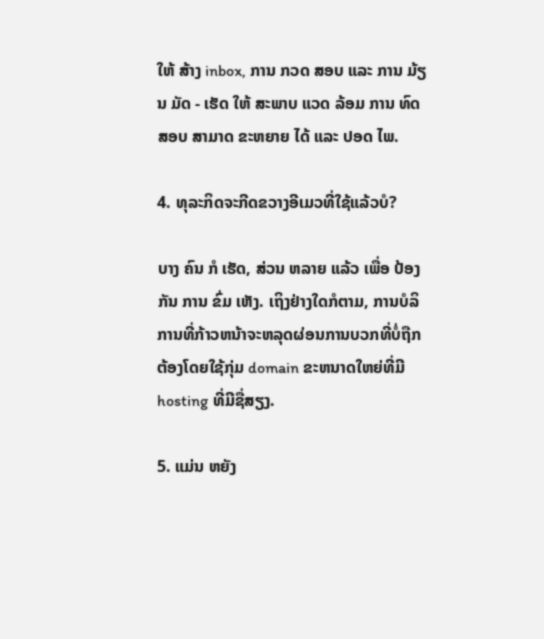ໃຫ້ ສ້າງ inbox, ການ ກວດ ສອບ ແລະ ການ ມ້ຽນ ມັດ - ເຮັດ ໃຫ້ ສະພາບ ແວດ ລ້ອມ ການ ທົດ ສອບ ສາມາດ ຂະຫຍາຍ ໄດ້ ແລະ ປອດ ໄພ.

4. ທຸລະກິດຈະກີດຂວາງອີເມວທີ່ໃຊ້ແລ້ວບໍ?

ບາງ ຄົນ ກໍ ເຮັດ, ສ່ວນ ຫລາຍ ແລ້ວ ເພື່ອ ປ້ອງ ກັນ ການ ຂົ່ມ ເຫັງ. ເຖິງຢ່າງໃດກໍຕາມ, ການບໍລິການທີ່ກ້າວຫນ້າຈະຫລຸດຜ່ອນການບວກທີ່ບໍ່ຖືກຕ້ອງໂດຍໃຊ້ກຸ່ມ domain ຂະຫນາດໃຫຍ່ທີ່ມີ hosting ທີ່ມີຊື່ສຽງ.

5. ແມ່ນ ຫຍັງ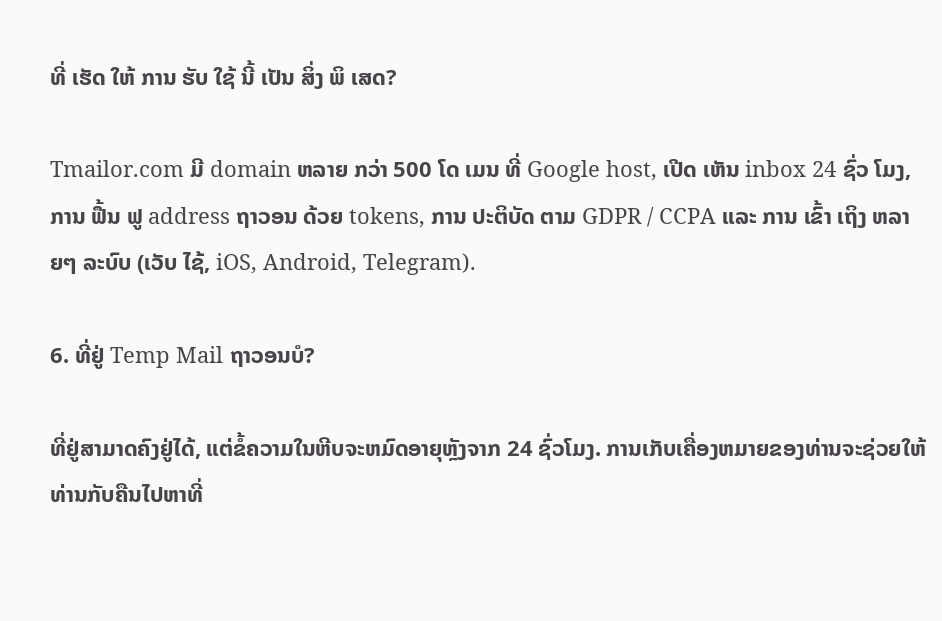ທີ່ ເຮັດ ໃຫ້ ການ ຮັບ ໃຊ້ ນີ້ ເປັນ ສິ່ງ ພິ ເສດ?

Tmailor.com ມີ domain ຫລາຍ ກວ່າ 500 ໂດ ເມນ ທີ່ Google host, ເປີດ ເຫັນ inbox 24 ຊົ່ວ ໂມງ, ການ ຟື້ນ ຟູ address ຖາວອນ ດ້ວຍ tokens, ການ ປະຕິບັດ ຕາມ GDPR / CCPA ແລະ ການ ເຂົ້າ ເຖິງ ຫລາຍໆ ລະບົບ (ເວັບ ໄຊ້, iOS, Android, Telegram).

6. ທີ່ຢູ່ Temp Mail ຖາວອນບໍ?

ທີ່ຢູ່ສາມາດຄົງຢູ່ໄດ້, ແຕ່ຂໍ້ຄວາມໃນຫີບຈະຫມົດອາຍຸຫຼັງຈາກ 24 ຊົ່ວໂມງ. ການເກັບເຄື່ອງຫມາຍຂອງທ່ານຈະຊ່ວຍໃຫ້ທ່ານກັບຄືນໄປຫາທີ່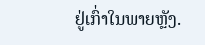ຢູ່ເກົ່າໃນພາຍຫຼັງ.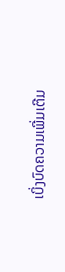ເບິ່ງບົດຄວາມເພີ່ມເຕີມ